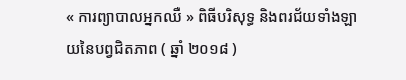« ការព្យាបាលអ្នកឈឺ » ពិធីបរិសុទ្ធ និងពរជ័យទាំងឡាយនៃបព្វជិតភាព ( ឆ្នាំ ២០១៨ )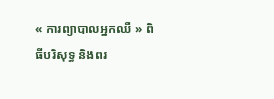« ការព្យាបាលអ្នកឈឺ » ពិធីបរិសុទ្ធ និងពរ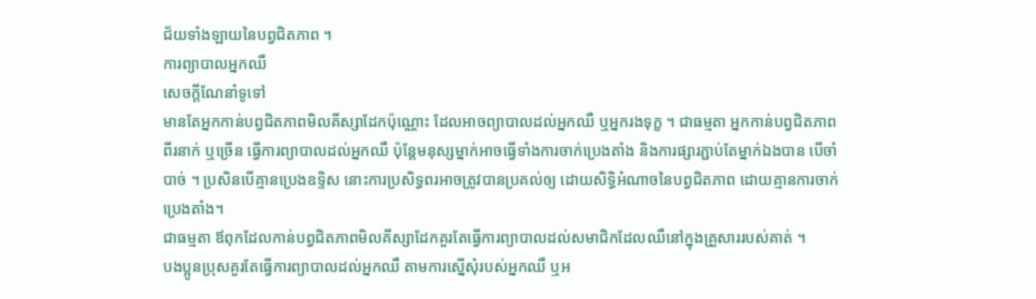ជ័យទាំងឡាយនៃបព្វជិតភាព ។
ការព្យាបាលអ្នកឈឺ
សេចក្តីណែនាំទូទៅ
មានតែអ្នកកាន់បព្វជិតភាពមិលគីស្សាដែកប៉ុណ្ណោះ ដែលអាចព្យាបាលដល់អ្នកឈឺ ឬអ្នករងទុក្ខ ។ ជាធម្មតា អ្នកកាន់បព្វជិតភាពពីរនាក់ ឬច្រើន ធ្វើការព្យាបាលដល់អ្នកឈឺ ប៉ុន្តែមនុស្សម្នាក់អាចធ្វើទាំងការចាក់ប្រេងតាំង និងការផ្សារភ្ជាប់តែម្នាក់ឯងបាន បើចាំបាច់ ។ ប្រសិនបើគ្មានប្រេងឧទ្ទិស នោះការប្រសិទ្ធពរអាចត្រូវបានប្រគល់ឲ្យ ដោយសិទ្ធិអំណាចនៃបព្វជិតភាព ដោយគ្មានការចាក់ប្រេងតាំង។
ជាធម្មតា ឪពុកដែលកាន់បព្វជិតភាពមិលគីស្សាដែកគួរតែធ្វើការព្យាបាលដល់សមាជិកដែលឈឺនៅក្នុងគ្រួសាររបស់គាត់ ។
បងប្អូនប្រុសគួរតែធ្វើការព្យាបាលដល់អ្នកឈឺ តាមការស្នើសុំរបស់អ្នកឈឺ ឬអ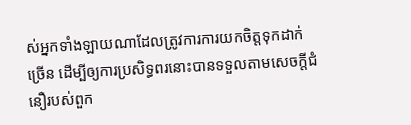ស់អ្នកទាំងឡាយណាដែលត្រូវការការយកចិត្តទុកដាក់ច្រើន ដើម្បីឲ្យការប្រសិទ្ធពរនោះបានទទួលតាមសេចក្តីជំនឿរបស់ពួក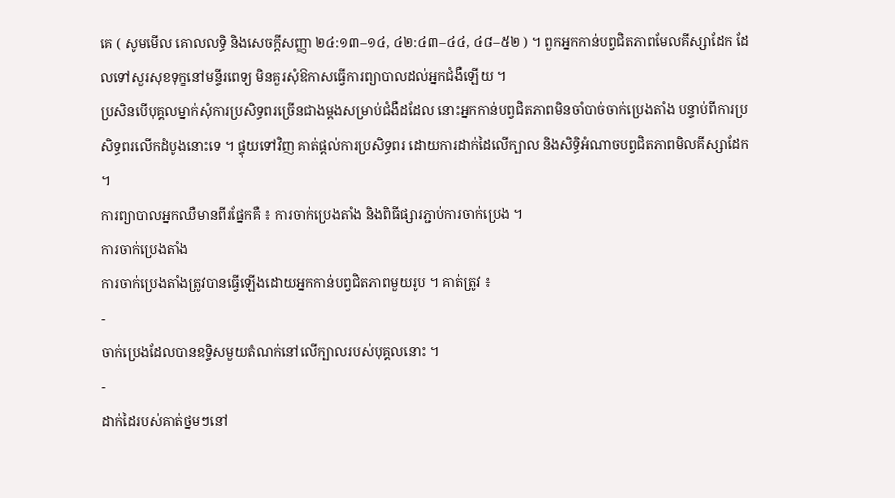គេ ( សូមមើល គោលលទ្ធិ និងសេចក្តីសញ្ញា ២៤:១៣–១៤, ៤២:៤៣–៤៤, ៤៨–៥២ ) ។ ពួកអ្នកកាន់បព្វជិតភាពមែលគីស្សាដែក ដែលទៅសួរសុខទុក្ខនៅមន្ទីរពេទ្យ មិនគួរសុំឱកាសធ្វើការព្យាបាលដល់អ្នកជំងឺឡើយ ។
ប្រសិនបើបុគ្គលម្នាក់សុំការប្រសិទ្ធពរច្រើនជាងម្តងសម្រាប់ជំងឺដដែល នោះអ្នកកាន់បព្វជិតភាពមិនចាំបាច់ចាក់ប្រេងតាំង បន្ទាប់ពីការប្រសិទ្ធពរលើកដំបូងនោះទេ ។ ផ្ទុយទៅវិញ គាត់ផ្តល់ការប្រសិទ្ធពរ ដោយការដាក់ដៃលើក្បាល និងសិទ្ធិអំណាចបព្វជិតភាពមិលគីស្សាដែក ។
ការព្យាបាលអ្នកឈឺមានពីរផ្នែកគឺ ៖ ការចាក់ប្រេងតាំង និងពិធីផ្សារភ្ជាប់ការចាក់ប្រេង ។
ការចាក់ប្រេងតាំង
ការចាក់ប្រេងតាំងត្រូវបានធ្វើឡើងដោយអ្នកកាន់បព្វជិតភាពមួយរូប ។ គាត់ត្រូវ ៖
-
ចាក់ប្រេងដែលបានឧទ្ទិសមួយតំណក់នៅលើក្បាលរបស់បុគ្គលនោះ ។
-
ដាក់ដៃរបស់គាត់ថ្នមៗនៅ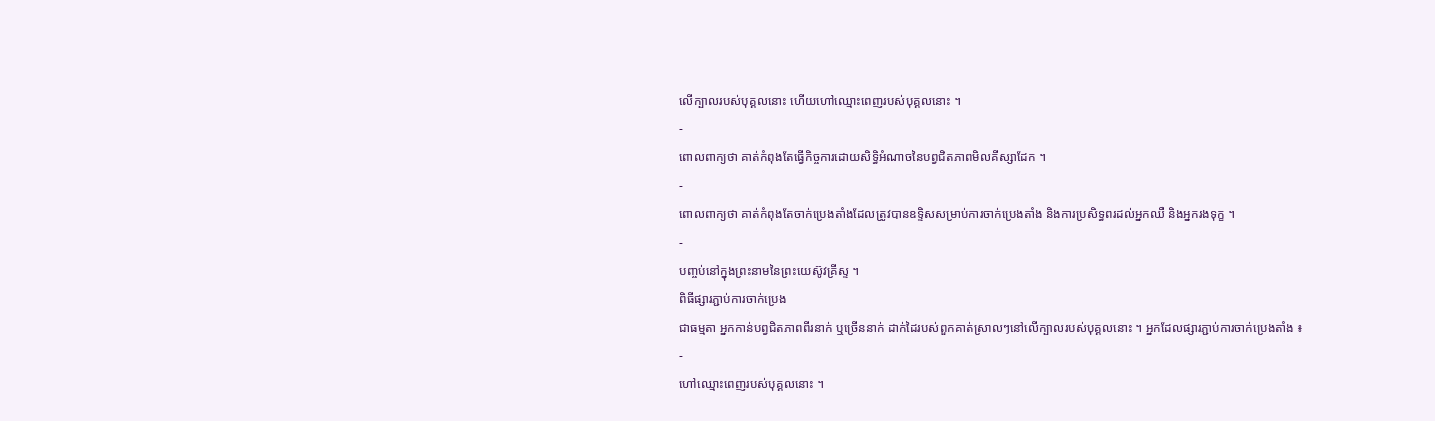លើក្បាលរបស់បុគ្គលនោះ ហើយហៅឈ្មោះពេញរបស់បុគ្គលនោះ ។
-
ពោលពាក្យថា គាត់កំពុងតែធ្វើកិច្ចការដោយសិទ្ធិអំណាចនៃបព្វជិតភាពមិលគីស្សាដែក ។
-
ពោលពាក្យថា គាត់កំពុងតែចាក់ប្រេងតាំងដែលត្រូវបានឧទ្ទិសសម្រាប់ការចាក់ប្រេងតាំង និងការប្រសិទ្ធពរដល់អ្នកឈឺ និងអ្នករងទុក្ខ ។
-
បញ្ចប់នៅក្នុងព្រះនាមនៃព្រះយេស៊ូវគ្រីស្ទ ។
ពិធីផ្សារភ្ជាប់ការចាក់ប្រេង
ជាធម្មតា អ្នកកាន់បព្វជិតភាពពីរនាក់ ឬច្រើននាក់ ដាក់ដៃរបស់ពួកគាត់ស្រាលៗនៅលើក្បាលរបស់បុគ្គលនោះ ។ អ្នកដែលផ្សារភ្ជាប់ការចាក់ប្រេងតាំង ៖
-
ហៅឈ្មោះពេញរបស់បុគ្គលនោះ ។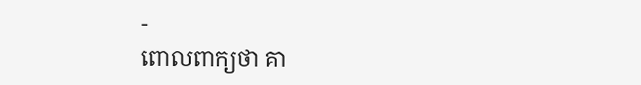-
ពោលពាក្យថា គា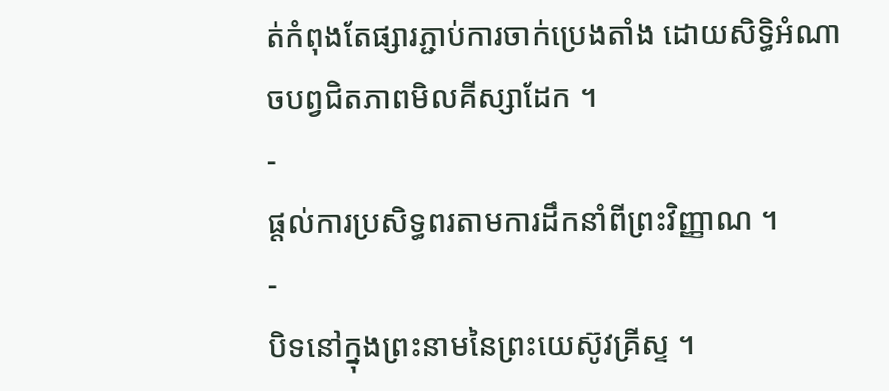ត់កំពុងតែផ្សារភ្ជាប់ការចាក់ប្រេងតាំង ដោយសិទ្ធិអំណាចបព្វជិតភាពមិលគីស្សាដែក ។
-
ផ្តល់ការប្រសិទ្ធពរតាមការដឹកនាំពីព្រះវិញ្ញាណ ។
-
បិទនៅក្នុងព្រះនាមនៃព្រះយេស៊ូវគ្រីស្ទ ។